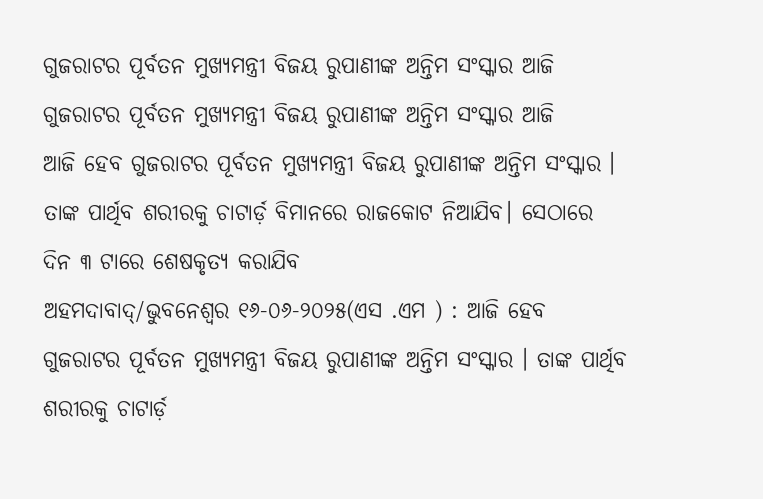ଗୁଜରାଟର ପୂର୍ବତନ ମୁଖ୍ୟମନ୍ତ୍ରୀ ବିଜୟ ରୁପାଣୀଙ୍କ ଅନ୍ତିମ ସଂସ୍କାର ଆଜି
ଗୁଜରାଟର ପୂର୍ବତନ ମୁଖ୍ୟମନ୍ତ୍ରୀ ବିଜୟ ରୁପାଣୀଙ୍କ ଅନ୍ତିମ ସଂସ୍କାର ଆଜି
ଆଜି ହେବ ଗୁଜରାଟର ପୂର୍ବତନ ମୁଖ୍ୟମନ୍ତ୍ରୀ ବିଜୟ ରୁପାଣୀଙ୍କ ଅନ୍ତିମ ସଂସ୍କାର । ତାଙ୍କ ପାର୍ଥିବ ଶରୀରକୁ ଚାଟାର୍ଡ଼ ବିମାନରେ ରାଜକୋଟ ନିଆଯିବ। ସେଠାରେ ଦିନ ୩ ଟାରେ ଶେଷକୃତ୍ୟ କରାଯିବ
ଅହମଦାବାଦ୍/ଭୁବନେଶ୍ୱର ୧୬-୦୬-୨୦୨୫(ଏସ .ଏମ ) : ଆଜି ହେବ ଗୁଜରାଟର ପୂର୍ବତନ ମୁଖ୍ୟମନ୍ତ୍ରୀ ବିଜୟ ରୁପାଣୀଙ୍କ ଅନ୍ତିମ ସଂସ୍କାର । ତାଙ୍କ ପାର୍ଥିବ ଶରୀରକୁ ଚାଟାର୍ଡ଼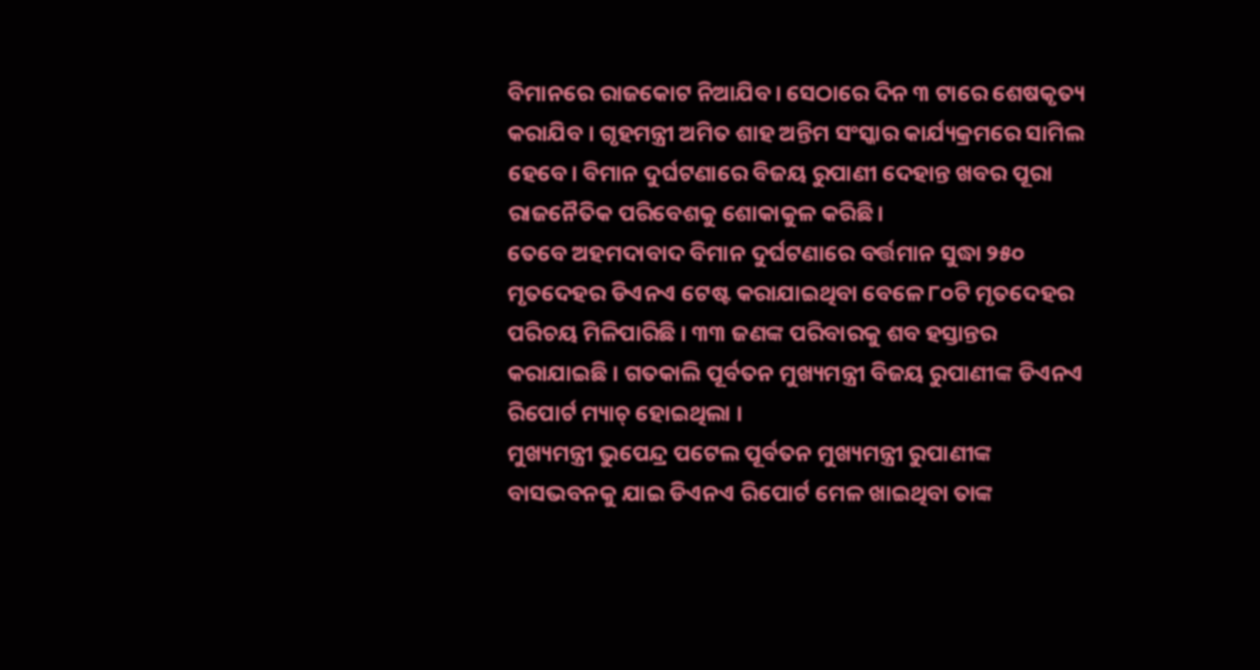ବିମାନରେ ରାଜକୋଟ ନିଆଯିବ। ସେଠାରେ ଦିନ ୩ ଟାରେ ଶେଷକୃତ୍ୟ କରାଯିବ । ଗୃହମନ୍ତ୍ରୀ ଅମିତ ଶାହ ଅନ୍ତିମ ସଂସ୍କାର କାର୍ଯ୍ୟକ୍ରମରେ ସାମିଲ ହେବେ। ବିମାନ ଦୁର୍ଘଟଣାରେ ବିଜୟ ରୁପାଣୀ ଦେହାନ୍ତ ଖବର ପୂରା ରାଜନୈତିକ ପରିବେଶକୁ ଶୋକାକୁଳ କରିଛି।
ତେବେ ଅହମଦାବାଦ ବିମାନ ଦୁର୍ଘଟଣାରେ ବର୍ତ୍ତମାନ ସୁଦ୍ଧା ୨୫୦ ମୃତଦେହର ଡିଏନଏ ଟେଷ୍ଟ କରାଯାଇଥିବା ବେଳେ ୮୦ଟି ମୃତଦେହର ପରିଚୟ ମିଳିପାରିଛି । ୩୩ ଜଣଙ୍କ ପରିବାରକୁ ଶବ ହସ୍ତାନ୍ତର କରାଯାଇଛି । ଗତକାଲି ପୂର୍ବତନ ମୁଖ୍ୟମନ୍ତ୍ରୀ ବିଜୟ ରୁପାଣୀଙ୍କ ଡିଏନଏ ରିପୋର୍ଟ ମ୍ୟାଚ୍ ହୋଇଥିଲା ।
ମୁଖ୍ୟମନ୍ତ୍ରୀ ଭୁପେନ୍ଦ୍ର ପଟେଲ ପୂର୍ବତନ ମୁଖ୍ୟମନ୍ତ୍ରୀ ରୁପାଣୀଙ୍କ ବାସଭବନକୁ ଯାଇ ଡିଏନଏ ରିପୋର୍ଟ ମେଳ ଖାଇଥିବା ତାଙ୍କ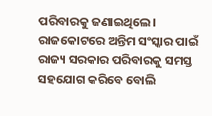ପରିବାରକୁ ଜଣାଇଥିଲେ। ରାଜକୋଟରେ ଅନ୍ତିମ ସଂସ୍କାର ପାଇଁ ରାଜ୍ୟ ସରକାର ପରିବାରକୁ ସମସ୍ତ ସହଯୋଗ କରିବେ ବୋଲି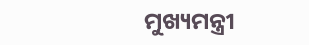ମୁଖ୍ୟମନ୍ତ୍ରୀ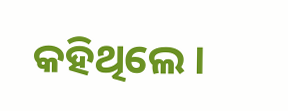କହିଥିଲେ ।